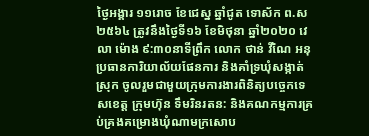ថ្ងៃអង្គារ ១១រោច ខែជេស្ន ឆ្នាំជូត ទោស័ក ព.ស ២៥៦៤ ត្រូវនឹងថ្ងៃទី១៦ ខែមិថុនា ឆ្នាំ២០២០ វេលា ម៉ោង ៩:៣០នាទីព្រឹក លោក ថាន់ វីណៃ អនុប្រធានការិយាល័យផែនការ និងគាំទ្រឃុំសង្កាត់ ស្រុក ចូលរួមជាមួយក្រុមការងារពិនិត្យបច្ចេកទេសខេត្ត ក្រុមហ៊ុន ទឹមរិនរតន: និងគណកម្មការគ្រប់គ្រងគម្រោងឃុំណាមក្រសោប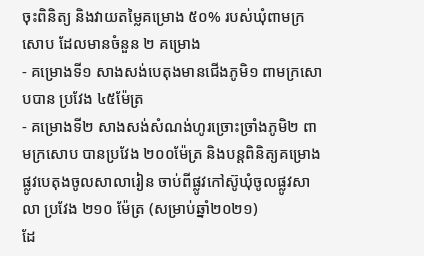ចុះពិនិត្យ និងវាយតម្លៃគម្រោង ៥០% របស់ឃុំពាមក្រសោប ដែលមានចំនួន ២ គម្រោង
- គម្រោងទី១ សាងសង់បេតុងមានជើងភូមិ១ ពាមក្រសោបបាន ប្រវែង ៤៥ម៉ែត្រ
- គម្រោងទី២ សាងសង់សំណង់ហូរច្រោះច្រាំងភូមិ២ ពាមក្រសោប បានប្រវែង ២០០ម៉ែត្រ និងបន្តពិនិត្យគម្រោងផ្លូវបេតុងចូលសាលារៀន ចាប់ពីផ្លូវកៅស៊ូឃុំចូលផ្លូវសាលា ប្រវែង ២១០ ម៉ែត្រ (សម្រាប់ឆ្នាំ២០២១)
ដែ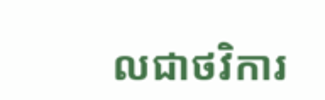លជាថវិការ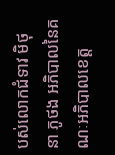បស់លោកជំទាវ មិថុនា ភូថង អភិបាលនៃគណៈអភិបាលខេត្ត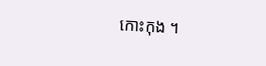កោះកុង ។